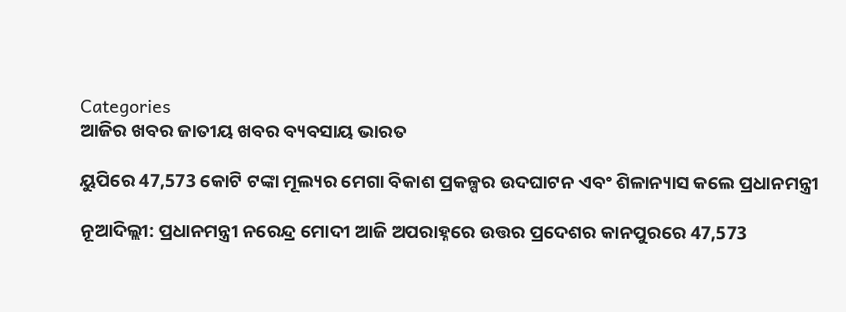Categories
ଆଜିର ଖବର ଜାତୀୟ ଖବର ବ୍ୟବସାୟ ଭାରତ

ୟୁପିରେ 47,573 କୋଟି ଟଙ୍କା ମୂଲ୍ୟର ମେଗା ବିକାଶ ପ୍ରକଳ୍ପର ଉଦଘାଟନ ଏବଂ ଶିଳାନ୍ୟାସ କଲେ ପ୍ରଧାନମନ୍ତ୍ରୀ

ନୂଆଦିଲ୍ଲୀ: ପ୍ରଧାନମନ୍ତ୍ରୀ ନରେନ୍ଦ୍ର ମୋଦୀ ଆଜି ଅପରାହ୍ନରେ ଉତ୍ତର ପ୍ରଦେଶର କାନପୁରରେ 47,573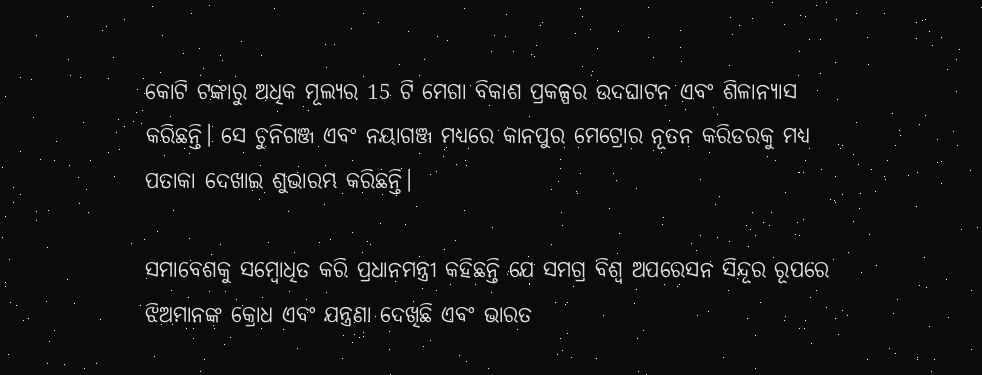କୋଟି ଟଙ୍କାରୁ ଅଧିକ ମୂଲ୍ୟର 15 ଟି ମେଗା ବିକାଶ ପ୍ରକଳ୍ପର ଉଦଘାଟନ ଏବଂ ଶିଳାନ୍ୟାସ କରିଛନ୍ତି। ସେ ଚୁନିଗଞ୍ଜ ଏବଂ ନୟାଗଞ୍ଜ ମଧ୍ୟରେ କାନପୁର ମେଟ୍ରୋର ନୂତନ କରିଡରକୁ ମଧ୍ୟ ପତାକା ଦେଖାଇ ଶୁଭାରମ୍ଭ କରିଛନ୍ତି।

ସମାବେଶକୁ ସମ୍ବୋଧିତ କରି ପ୍ରଧାନମନ୍ତ୍ରୀ କହିଛନ୍ତି ଯେ ସମଗ୍ର ବିଶ୍ୱ ଅପରେସନ ସିନ୍ଦୂର ରୂପରେ ଝିଅମାନଙ୍କ କ୍ରୋଧ ଏବଂ ଯନ୍ତ୍ରଣା ଦେଖିଛି ଏବଂ ଭାରତ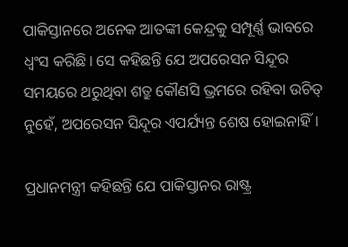ପାକିସ୍ତାନରେ ଅନେକ ଆତଙ୍କୀ କେନ୍ଦ୍ରକୁ ସମ୍ପୂର୍ଣ୍ଣ ଭାବରେ ଧ୍ୱଂସ କରିଛି। ସେ କହିଛନ୍ତି ଯେ ଅପରେସନ ସିନ୍ଦୂର ସମୟରେ ଥରୁଥିବା ଶତ୍ରୁ କୌଣସି ଭ୍ରମରେ ରହିବା ଉଚିତ୍ ନୁହେଁ, ଅପରେସନ ସିନ୍ଦୂର ଏପର୍ଯ୍ୟନ୍ତ ଶେଷ ହୋଇନାହିଁ।

ପ୍ରଧାନମନ୍ତ୍ରୀ କହିଛନ୍ତି ଯେ ପାକିସ୍ତାନର ରାଷ୍ଟ୍ର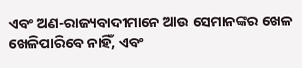ଏବଂ ଅଣ-ରାଜ୍ୟବାଦୀମାନେ ଆଉ ସେମାନଙ୍କର ଖେଳ ଖେଳିପାରିବେ ନାହିଁ, ଏବଂ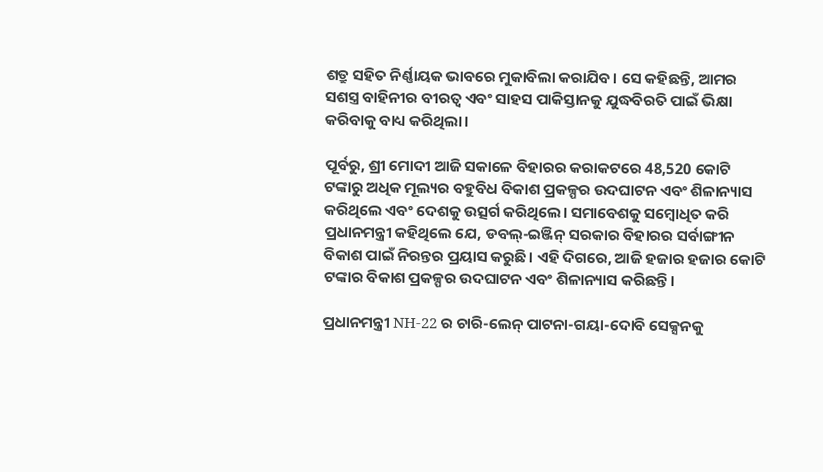ଶତ୍ରୁ ସହିତ ନିର୍ଣ୍ଣାୟକ ଭାବରେ ମୁକାବିଲା କରାଯିବ। ସେ କହିଛନ୍ତି, ଆମର ସଶସ୍ତ୍ର ବାହିନୀର ବୀରତ୍ୱ ଏବଂ ସାହସ ପାକିସ୍ତାନକୁ ଯୁଦ୍ଧବିରତି ପାଇଁ ଭିକ୍ଷା କରିବାକୁ ବାଧ୍ୟ କରିଥିଲା।

ପୂର୍ବରୁ, ଶ୍ରୀ ମୋଦୀ ଆଜି ସକାଳେ ବିହାରର କରାକଟରେ 48,520 କୋଟି ଟଙ୍କାରୁ ଅଧିକ ମୂଲ୍ୟର ବହୁବିଧ ବିକାଶ ପ୍ରକଳ୍ପର ଉଦଘାଟନ ଏବଂ ଶିଳାନ୍ୟାସ କରିଥିଲେ ଏବଂ ଦେଶକୁ ଉତ୍ସର୍ଗ କରିଥିଲେ। ସମାବେଶକୁ ସମ୍ବୋଧିତ କରି ପ୍ରଧାନମନ୍ତ୍ରୀ କହିଥିଲେ ଯେ, ଡବଲ୍-ଇଞ୍ଜିନ୍ ସରକାର ବିହାରର ସର୍ବାଙ୍ଗୀନ ବିକାଶ ପାଇଁ ନିରନ୍ତର ପ୍ରୟାସ କରୁଛି। ଏହି ଦିଗରେ, ଆଜି ହଜାର ହଜାର କୋଟି ଟଙ୍କାର ବିକାଶ ପ୍ରକଳ୍ପର ଉଦଘାଟନ ଏବଂ ଶିଳାନ୍ୟାସ କରିଛନ୍ତି।

ପ୍ରଧାନମନ୍ତ୍ରୀ NH-22 ର ଚାରି-ଲେନ୍ ପାଟନା-ଗୟା-ଦୋବି ସେକ୍ସନକୁ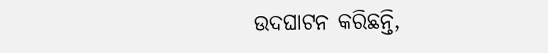ଉଦଘାଟନ କରିଛନ୍ତି,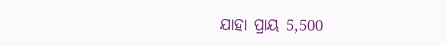ଯାହା ପ୍ରାୟ 5,500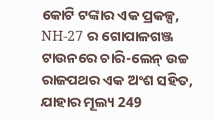କୋଟି ଟଙ୍କାର ଏକ ପ୍ରକଳ୍ପ, NH-27 ର ଗୋପାଳଗଞ୍ଜ ଟାଉନରେ ଚାରି-ଲେନ୍ ଉଚ୍ଚ ରାଜପଥର ଏକ ଅଂଶ ସହିତ, ଯାହାର ମୂଲ୍ୟ 249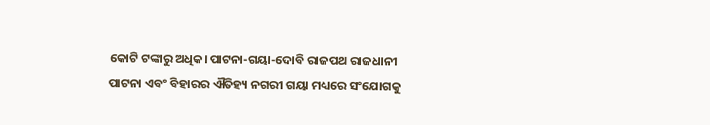କୋଟି ଟଙ୍କାରୁ ଅଧିକ। ପାଟନା-ଗୟା-ଦୋବି ରାଜପଥ ରାଜଧାନୀ ପାଟନା ଏବଂ ବିହାରର ଐତିହ୍ୟ ନଗରୀ ଗୟା ମଧ୍ୟରେ ସଂଯୋଗକୁ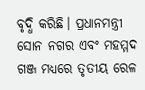ବୃଦ୍ଧି କରିଛି। ପ୍ରଧାନମନ୍ତ୍ରୀ ସୋନ ନଗର ଏବଂ ମହମ୍ମଦ ଗଞ୍ଜ ମଧ୍ୟରେ ତୃତୀୟ ରେଳ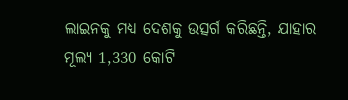ଲାଇନକୁ ମଧ୍ୟ ଦେଶକୁ ଉତ୍ସର୍ଗ କରିଛନ୍ତି, ଯାହାର ମୂଲ୍ୟ 1,330 କୋଟି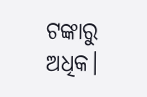ଟଙ୍କାରୁ ଅଧିକ।